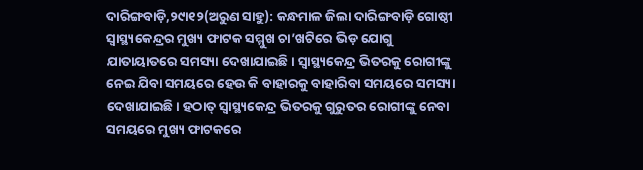ଦାରିଙ୍ଗବାଡ଼ି,୨୯ା୧୨(ଅରୁଣ ସାହୁ): କନ୍ଧମାଳ ଜିଲା ଦାରିଙ୍ଗବାଡ଼ି ଗୋଷ୍ଠୀ ସ୍ବାସ୍ଥ୍ୟକେନ୍ଦ୍ରର ମୁଖ୍ୟ ଫାଟକ ସମ୍ମୁଖ ଚା’ଖଟିରେ ଭିଡ଼ ଯୋଗୁ ଯାତାୟାତରେ ସମସ୍ୟା ଦେଖାଯାଇଛି। ସ୍ବାସ୍ଥ୍ୟକେନ୍ଦ୍ର ଭିତରକୁ ରୋଗୀଙ୍କୁ ନେଇ ଯିବା ସମୟରେ ହେଉ କି ବାହାରକୁ ବାହାରିବା ସମୟରେ ସମସ୍ୟା ଦେଖାଯାଇଛି। ହଠାତ୍ ସ୍ବାସ୍ଥ୍ୟକେନ୍ଦ୍ର ଭିତରକୁ ଗୁରୁତର ରୋଗୀଙ୍କୁ ନେବା ସମୟରେ ମୁଖ୍ୟ ଫାଟକରେ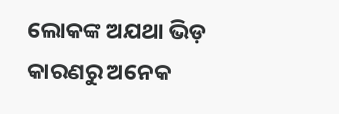ଲୋକଙ୍କ ଅଯଥା ଭିଡ଼ କାରଣରୁ ଅନେକ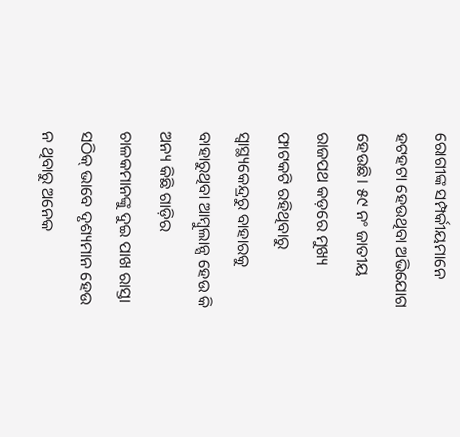ରୋଗୀଙ୍କ ସମ୍ପର୍କୀୟମାନେ ହଟହଟା ହେଉଥିବା ଅଭିଯୋଗ ହେଉଛି। ୫୯ ନଂ ଜାତୀୟ ରାଜପଥ କଡ଼ରେ ମୁଖ୍ୟ ଫାଟକଟି ରହିଥିବାରୁ ସ୍ବାସ୍ଥ୍ୟକେନ୍ଦ୍ରରୁ ବାହାରକୁ ବାହାରୁଥିବା ଆମ୍ବୁଲାନ୍ସ ହେଉ କି ଅନ୍ୟ କିଛି ଗାଡ଼ିର ଚାଳକମାନଙ୍କୁ ଦୁଇ ପାଖ ରାସ୍ତା ସଠିକ୍ ଭାବେ ଦୃଶ୍ୟମାନ ହେଉ ନ ଥିବାରୁ ଅନେକ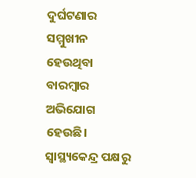ଦୁର୍ଘଟଣାର ସମ୍ମୁଖୀନ ହେଉଥିବା ବାରମ୍ବାର ଅଭିଯୋଗ ହେଉଛି। ସ୍ବାସ୍ଥ୍ୟକେନ୍ଦ୍ର ପକ୍ଷରୁ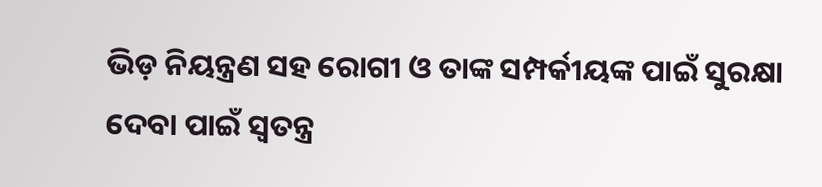ଭିଡ଼ ନିୟନ୍ତ୍ରଣ ସହ ରୋଗୀ ଓ ତାଙ୍କ ସମ୍ପର୍କୀୟଙ୍କ ପାଇଁ ସୁରକ୍ଷା ଦେବା ପାଇଁ ସ୍ବତନ୍ତ୍ର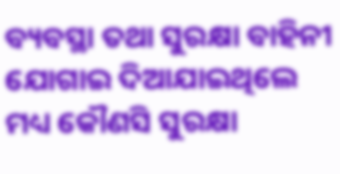ବ୍ୟବସ୍ଥା ତଥା ସୁରକ୍ଷା ବାହିନୀ ଯୋଗାଇ ଦିଆଯାଇଥିଲେ ମଧ୍ୟ କୌଣସି ସୁରକ୍ଷା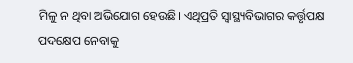ମିଳୁ ନ ଥିବା ଅଭିଯୋଗ ହେଉଛି। ଏଥିପ୍ରତି ସ୍ବାସ୍ଥ୍ୟବିଭାଗର କର୍ତ୍ତୃପକ୍ଷ ପଦକ୍ଷେପ ନେବାକୁ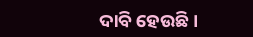ଦାବି ହେଉଛି।